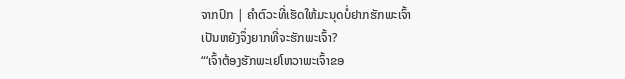ຈາກປົກ | ຄຳຕົວະທີ່ເຮັດໃຫ້ມະນຸດບໍ່ຢາກຮັກພະເຈົ້າ
ເປັນຫຍັງຈຶ່ງຍາກທີ່ຈະຮັກພະເຈົ້າ?
“‘ເຈົ້າຕ້ອງຮັກພະເຢໂຫວາພະເຈົ້າຂອ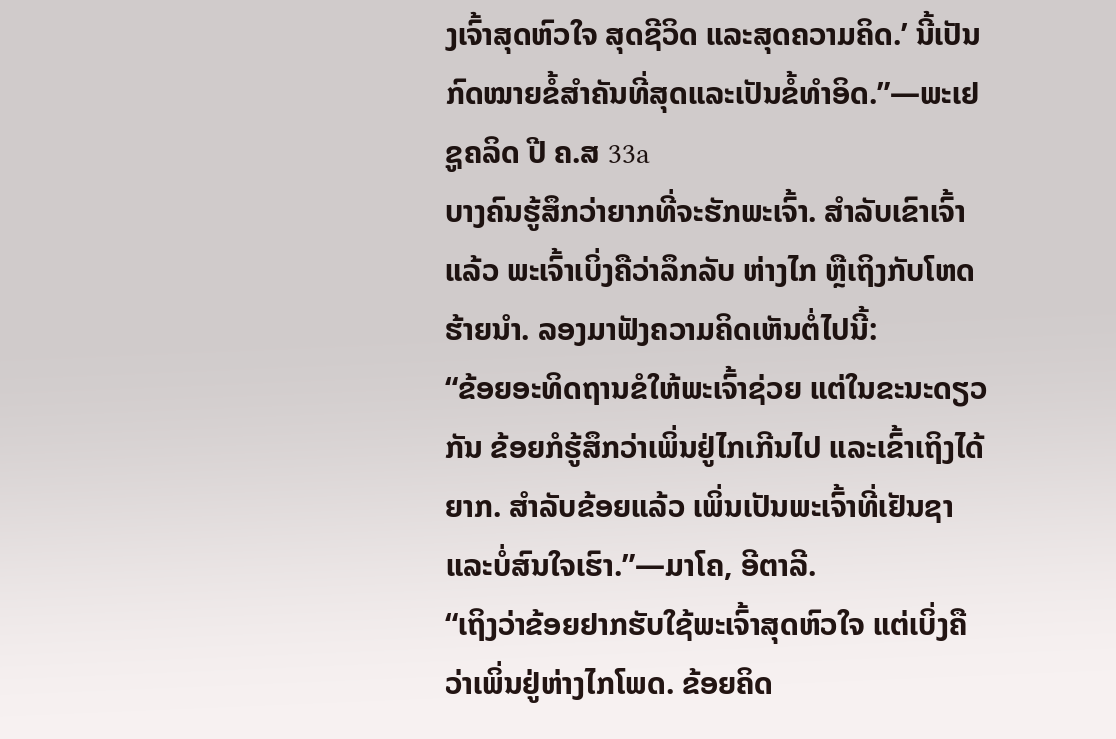ງເຈົ້າສຸດຫົວໃຈ ສຸດຊີວິດ ແລະສຸດຄວາມຄິດ.’ ນີ້ເປັນກົດໝາຍຂໍ້ສຳຄັນທີ່ສຸດແລະເປັນຂໍ້ທຳອິດ.”—ພະເຢຊູຄລິດ ປີ ຄ.ສ 33a
ບາງຄົນຮູ້ສຶກວ່າຍາກທີ່ຈະຮັກພະເຈົ້າ. ສຳລັບເຂົາເຈົ້າແລ້ວ ພະເຈົ້າເບິ່ງຄືວ່າລຶກລັບ ຫ່າງໄກ ຫຼືເຖິງກັບໂຫດຮ້າຍນຳ. ລອງມາຟັງຄວາມຄິດເຫັນຕໍ່ໄປນີ້:
“ຂ້ອຍອະທິດຖານຂໍໃຫ້ພະເຈົ້າຊ່ວຍ ແຕ່ໃນຂະນະດຽວກັນ ຂ້ອຍກໍຮູ້ສຶກວ່າເພິ່ນຢູ່ໄກເກີນໄປ ແລະເຂົ້າເຖິງໄດ້ຍາກ. ສຳລັບຂ້ອຍແລ້ວ ເພິ່ນເປັນພະເຈົ້າທີ່ເຢັນຊາແລະບໍ່ສົນໃຈເຮົາ.”—ມາໂຄ, ອີຕາລີ.
“ເຖິງວ່າຂ້ອຍຢາກຮັບໃຊ້ພະເຈົ້າສຸດຫົວໃຈ ແຕ່ເບິ່ງຄືວ່າເພິ່ນຢູ່ຫ່າງໄກໂພດ. ຂ້ອຍຄິດ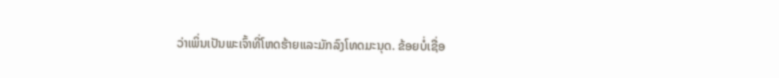ວ່າເພິ່ນເປັນພະເຈົ້າທີ່ໂຫດຮ້າຍແລະມັກລົງໂທດມະນຸດ. ຂ້ອຍບໍ່ເຊື່ອ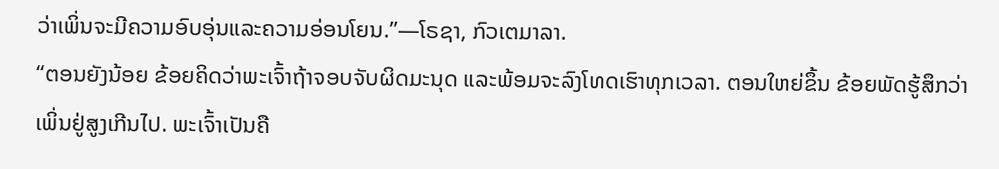ວ່າເພິ່ນຈະມີຄວາມອົບອຸ່ນແລະຄວາມອ່ອນໂຍນ.”—ໂຣຊາ, ກົວເຕມາລາ.
“ຕອນຍັງນ້ອຍ ຂ້ອຍຄິດວ່າພະເຈົ້າຖ້າຈອບຈັບຜິດມະນຸດ ແລະພ້ອມຈະລົງໂທດເຮົາທຸກເວລາ. ຕອນໃຫຍ່ຂຶ້ນ ຂ້ອຍພັດຮູ້ສຶກວ່າເພິ່ນຢູ່ສູງເກີນໄປ. ພະເຈົ້າເປັນຄື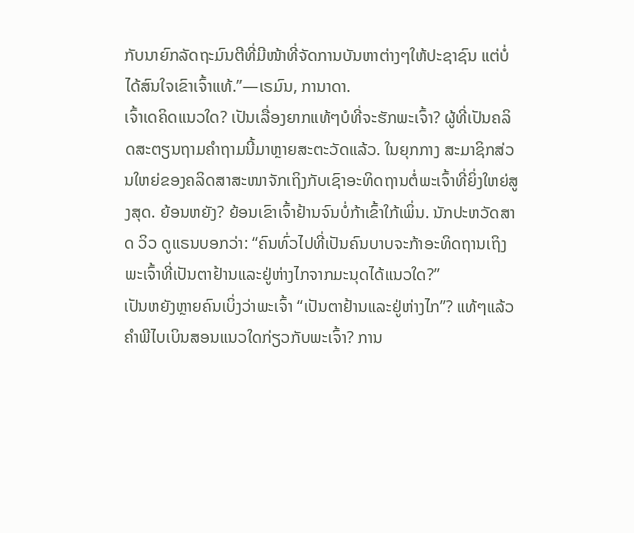ກັບນາຍົກລັດຖະມົນຕີທີ່ມີໜ້າທີ່ຈັດການບັນຫາຕ່າງໆໃຫ້ປະຊາຊົນ ແຕ່ບໍ່ໄດ້ສົນໃຈເຂົາເຈົ້າແທ້.”—ເຣມົນ, ການາດາ.
ເຈົ້າເດຄິດແນວໃດ? ເປັນເລື່ອງຍາກແທ້ໆບໍທີ່ຈະຮັກພະເຈົ້າ? ຜູ້ທີ່ເປັນຄລິດສະຕຽນຖາມຄຳຖາມນີ້ມາຫຼາຍສະຕະວັດແລ້ວ. ໃນຍຸກກາງ ສະມາຊິກສ່ວນໃຫຍ່ຂອງຄລິດສາສະໜາຈັກເຖິງກັບເຊົາອະທິດຖານຕໍ່ພະເຈົ້າທີ່ຍິ່ງໃຫຍ່ສູງສຸດ. ຍ້ອນຫຍັງ? ຍ້ອນເຂົາເຈົ້າຢ້ານຈົນບໍ່ກ້າເຂົ້າໃກ້ເພິ່ນ. ນັກປະຫວັດສາດ ວິວ ດູແຣນບອກວ່າ: “ຄົນທົ່ວໄປທີ່ເປັນຄົນບາບຈະກ້າອະທິດຖານເຖິງພະເຈົ້າທີ່ເປັນຕາຢ້ານແລະຢູ່ຫ່າງໄກຈາກມະນຸດໄດ້ແນວໃດ?”
ເປັນຫຍັງຫຼາຍຄົນເບິ່ງວ່າພະເຈົ້າ “ເປັນຕາຢ້ານແລະຢູ່ຫ່າງໄກ”? ແທ້ໆແລ້ວ ຄຳພີໄບເບິນສອນແນວໃດກ່ຽວກັບພະເຈົ້າ? ການ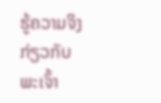ຮູ້ຄວາມຈິງກ່ຽວກັບພະເຈົ້າ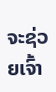ຈະຊ່ວຍເຈົ້າ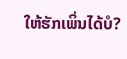ໃຫ້ຮັກເພິ່ນໄດ້ບໍ?